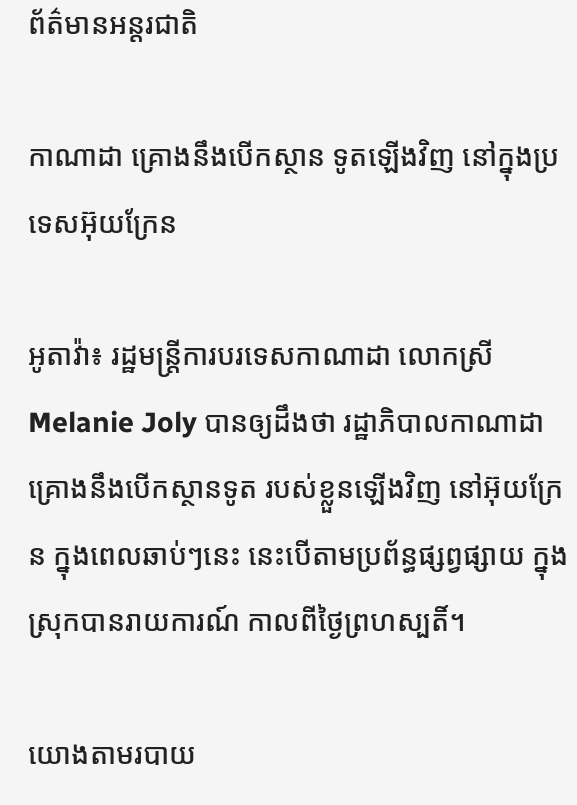ព័ត៌មានអន្តរជាតិ

កាណាដា គ្រោងនឹងបើកស្ថាន ទូតឡើងវិញ នៅក្នុងប្រទេសអ៊ុយក្រែន

អូតាវ៉ា៖ រដ្ឋមន្ត្រីការបរទេសកាណាដា លោកស្រី Melanie Joly បានឲ្យដឹងថា រដ្ឋាភិបាលកាណាដា គ្រោងនឹងបើកស្ថានទូត របស់ខ្លួនឡើងវិញ នៅអ៊ុយក្រែន ក្នុងពេលឆាប់ៗនេះ នេះបើតាមប្រព័ន្ធផ្សព្វផ្សាយ ក្នុងស្រុកបានរាយការណ៍ កាលពីថ្ងៃព្រហស្បតិ៍។

យោងតាមរបាយ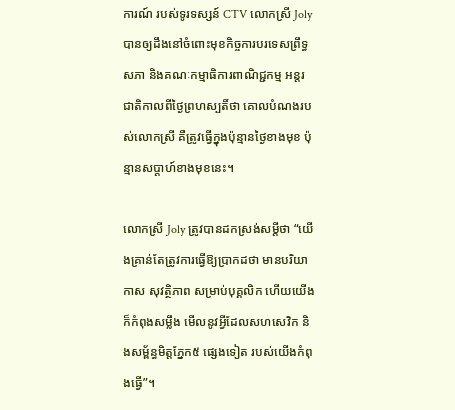ការណ៍ របស់ទូរទស្សន៍ CTV លោកស្រី Joly បានឲ្យដឹងនៅចំពោះមុខកិច្ចការបរទេសព្រឹទ្ធសភា និងគណៈកម្មាធិការពាណិជ្ជកម្ម អន្តរជាតិកាលពីថ្ងៃព្រហស្បតិ៍ថា គោលបំណងរបស់លោកស្រី គឺត្រូវធ្វើក្នុងប៉ុន្មានថ្ងៃខាងមុខ ប៉ុន្មានសប្តាហ៍ខាងមុខនេះ។

លោកស្រី Joly ត្រូវបានដកស្រង់សម្តីថា “យើងគ្រាន់តែត្រូវការធ្វើឱ្យប្រាកដថា មានបរិយាកាស សុវត្ថិភាព សម្រាប់បុគ្គលិក ហើយយើងក៏កំពុងសម្លឹង មើលនូវអ្វីដែលសហសេវិក និងសម្ព័ន្ធមិត្តភ្នែក៥ ផ្សេងទៀត របស់យើងកំពុងធ្វើ”។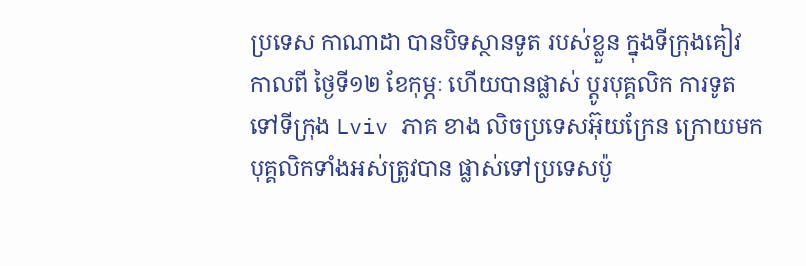ប្រទេស កាណាដា បានបិទស្ថានទូត របស់ខ្លួន ក្នុងទីក្រុងគៀវ កាលពី ថ្ងៃទី១២ ខែកុម្ភៈ ហើយបានផ្លាស់ ប្តូរបុគ្គលិក ការទូត ទៅទីក្រុង Lviv ភាគ ខាង លិចប្រទេសអ៊ុយក្រែន ក្រោយមក បុគ្គលិកទាំងអស់ត្រូវបាន ផ្លាស់ទៅប្រទេសប៉ូ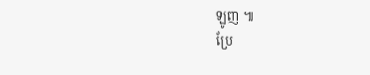ឡូញ ៕
ប្រែ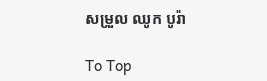សម្រួល ឈូក បូរ៉ា

To Top